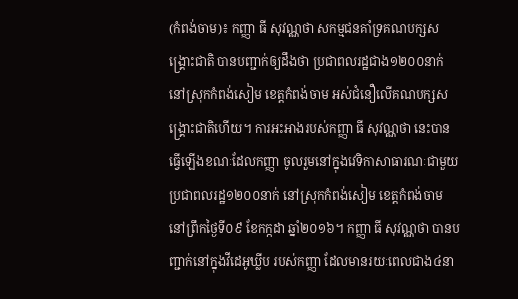(កំពង់ចាម)៖ កញ្ញា ធី សុវណ្ណថា សកម្មជនគាំទ្រគណបក្សសង្រ្គោះជាតិ បានបញ្ជាក់ឲ្យដឹងថា ប្រជាពលរដ្ឋជាង១២០០នាក់ នៅស្រុកកំពង់សៀម ខេត្តកំពង់ចាម អស់ជំនឿលើគណបក្សសង្រ្គោះជាតិហើយ។ ការអះអាងរបស់កញ្ញា ធី សុវណ្ណថា នេះបានធ្វើឡើងខណៈដែលកញ្ញា ចូលរួមនៅក្នុងវេទិកាសាធារណៈជាមួយ ប្រជាពលរដ្ឋ១២០០នាក់ នៅស្រុកកំពង់សៀម ខេត្តកំពង់ចាម នៅព្រឹកថ្ងៃទី០៩ ខែកក្កដា ឆ្នាំ២០១៦។ កញ្ញា ធី សុវណ្ណថា បានបញ្ជាក់នៅក្នុងវីដេអូឃ្លីប របស់កញ្ញា ដែលមានរយៈពេលជាង៤នា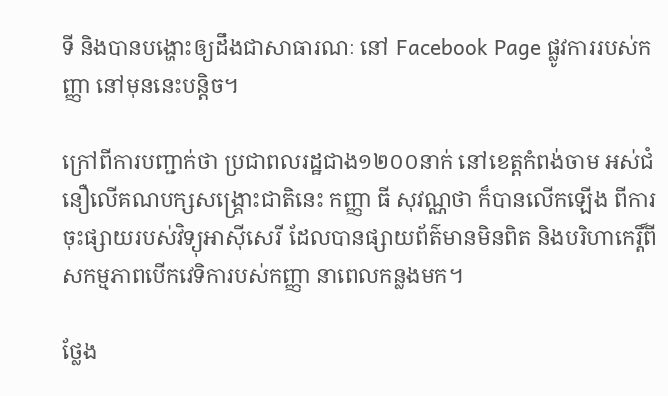ទី និងបានបង្ហោះឲ្យដឹងជាសាធារណៈ នៅ Facebook Page ផ្លូវការរបស់កញ្ញា នៅមុននេះបន្តិច។

ក្រៅពីការបញ្ជាក់ថា ប្រជាពលរដ្ឋជាង១២០០នាក់ នៅខេត្តកំពង់ចាម អស់ជំនឿលើគណបក្សសង្រ្គោះជាតិនេះ កញ្ញា ធី សុវណ្ណថា ក៏បានលើកឡើង ពីការចុះផ្សាយរបស់វិទ្យុអាស៊ីសេរី ដែលបានផ្សាយព័ត៌មានមិនពិត និងបរិហាកេរ្តិ៍ពីសកម្មភាពបើកវេទិការបស់កញ្ញា នាពេលកន្លងមក។

ថ្លែង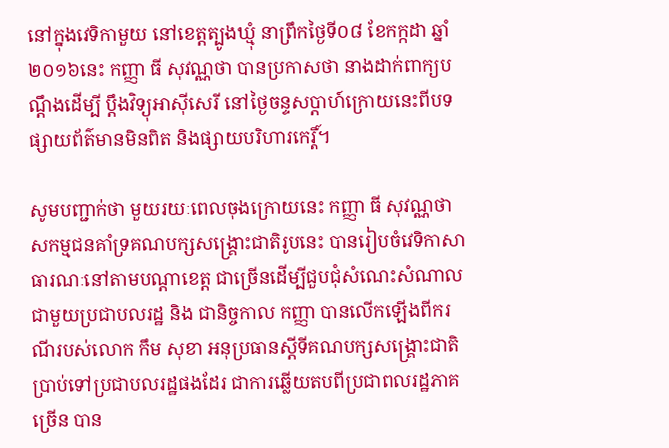នៅក្នុងវេទិកាមួយ នៅខេត្តត្បូងឃ្មុំ នាព្រឹកថ្ងៃទី០៨ ខែកក្កដា ឆ្នាំ២០១៦នេះ កញ្ញា ធី សុវណ្ណថា បានប្រកាសថា នាងដាក់ពាក្យបណ្តឹងដើម្បី ប្តឹងវិទ្យុអាស៊ីសេរី នៅថ្ងៃចន្ទសប្តាហ៍ក្រោយនេះពីបទផ្សាយព័ត៌មានមិនពិត និងផ្សាយបរិហារកេរ្តិ៍។

សូមបញ្ជាក់ថា មួយរយៈពេលចុងក្រោយនេះ កញ្ញា ធី សុវណ្ណថា សកម្មជនគាំទ្រគណបក្សសង្រ្គោះជាតិរូបនេះ បានរៀបចំវេទិកាសាធារណៈនៅតាមបណ្តាខេត្ត ជាច្រើនដើម្បីជួបជុំសំណេះសំណាល ជាមួយប្រជាបលរដ្ឋ និង ជានិច្ចកាល កញ្ញា បានលើកឡើងពីករណីរបស់លោក កឹម សុខា អនុប្រធានស្តីទីគណបក្សសង្រ្គោះជាតិ ប្រាប់ទៅប្រជាបលរដ្ឋផងដែរ ជាការឆ្លើយតបពីប្រជាពលរដ្ឋភាគច្រើន បាន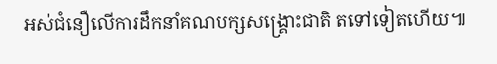អស់ជំនឿលើការដឹកនាំគណបក្សសង្រ្គោះជាតិ តទៅទៀតហើយ៕